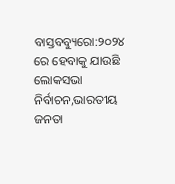ବାସ୍ତବବ୍ୟୁରୋ:୨୦୨୪ ରେ ହେବାକୁ ଯାଉଛି ଲୋକସଭା ନିର୍ବାଚନ,ଭାରତୀୟ ଜନତା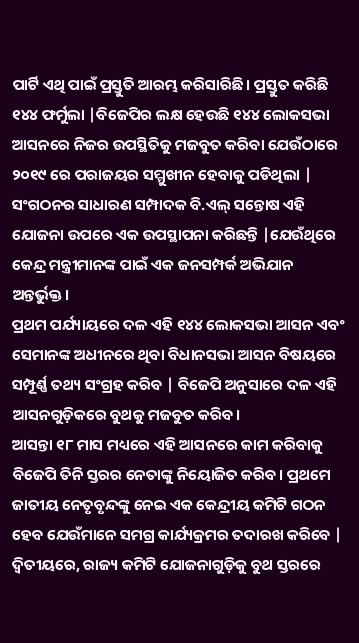ପାର୍ଟି ଏଥି ପାଇଁ ପ୍ରସ୍ତୁତି ଆରମ୍ଭ କରିସାରିଛି। ପ୍ରସ୍ତୁତ କରିଛି ୧୪୪ ଫର୍ମୁଲା |ବିଜେପିର ଲକ୍ଷ ହେଉଛି ୧୪୪ ଲୋକସଭା ଆସନରେ ନିଜର ଉପସ୍ଥିତିକୁ ମଜବୁତ କରିବା ଯେଉଁଠାରେ ୨୦୧୯ ରେ ପରାଜୟର ସମ୍ମୁଖୀନ ହେବାକୁ ପଡିଥିଲା | ସଂଗଠନର ସାଧାରଣ ସମ୍ପାଦକ ବି.ଏଲ୍ ସନ୍ତୋଷ ଏହି ଯୋଜନା ଉପରେ ଏକ ଉପସ୍ଥାପନା କରିଛନ୍ତି |ଯେଉଁଥିରେ କେନ୍ଦ୍ର ମନ୍ତ୍ରୀମାନଙ୍କ ପାଇଁ ଏକ ଜନସମ୍ପର୍କ ଅଭିଯାନ ଅନ୍ତର୍ଭୁକ୍ତ।
ପ୍ରଥମ ପର୍ଯ୍ୟାୟରେ ଦଳ ଏହି ୧୪୪ ଲୋକସଭା ଆସନ ଏବଂ ସେମାନଙ୍କ ଅଧୀନରେ ଥିବା ବିଧାନସଭା ଆସନ ବିଷୟରେ ସମ୍ପୂର୍ଣ୍ଣ ତଥ୍ୟ ସଂଗ୍ରହ କରିବ | ବିଜେପି ଅନୁସାରେ ଦଳ ଏହି ଆସନଗୁଡ଼ିକରେ ବୁଥକୁ ମଜବୁତ କରିବ।
ଆସନ୍ତା ୧୮ ମାସ ମଧ୍ୟରେ ଏହି ଆସନରେ କାମ କରିବାକୁ ବିଜେପି ତିନି ସ୍ତରର ନେତାଙ୍କୁ ନିୟୋଜିତ କରିବ। ପ୍ରଥମେ ଜାତୀୟ ନେତୃବୃନ୍ଦଙ୍କୁ ନେଇ ଏକ କେନ୍ଦ୍ରୀୟ କମିଟି ଗଠନ ହେବ ଯେଉଁମାନେ ସମଗ୍ର କାର୍ଯ୍ୟକ୍ରମର ତଦାରଖ କରିବେ | ଦ୍ୱିତୀୟରେ, ରାଜ୍ୟ କମିଟି ଯୋଜନାଗୁଡ଼ିକୁ ବୁଥ ସ୍ତରରେ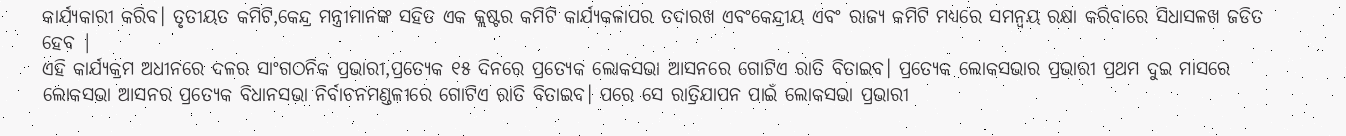କାର୍ଯ୍ୟକାରୀ କରିବ। ତୃତୀୟତ କମିଟି,କେନ୍ଦ୍ର ମନ୍ତ୍ରୀମାନଙ୍କ ସହିତ ଏକ କ୍ଲଷ୍ଟର କମିଟି କାର୍ଯ୍ୟକଳାପର ତଦାରଖ ଏବଂକେନ୍ଦ୍ରୀୟ ଏବଂ ରାଜ୍ୟ କମିଟି ମଧ୍ୟରେ ସମନ୍ୱୟ ରକ୍ଷା କରିବାରେ ସିଧାସଳଖ ଜଡିତ ହେବ |
ଏହି କାର୍ଯ୍ୟକ୍ରମ ଅଧୀନରେ ଦଳର ସାଂଗଠନିକ ପ୍ରଭାରୀ,ପ୍ରତ୍ୟେକ ୧୫ ଦିନରେ ପ୍ରତ୍ୟେକ ଲୋକସଭା ଆସନରେ ଗୋଟିଏ ରାତି ବିତାଇବ। ପ୍ରତ୍ୟେକ ଲୋକସଭାର ପ୍ରଭାରୀ ପ୍ରଥମ ଦୁଇ ମାସରେ ଲୋକସଭା ଆସନର ପ୍ରତ୍ୟେକ ବିଧାନସଭା ନିର୍ବାଚନମଣ୍ଡଳୀରେ ଗୋଟିଏ ରାତି ବିତାଇବ। ପରେ ସେ ରାତ୍ରିଯାପନ ପାଇଁ ଲୋକସଭା ପ୍ରଭାରୀ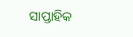ସାପ୍ତାହିକ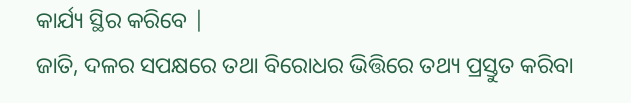କାର୍ଯ୍ୟ ସ୍ଥିର କରିବେ |
ଜାତି, ଦଳର ସପକ୍ଷରେ ତଥା ବିରୋଧର ଭିତ୍ତିରେ ତଥ୍ୟ ପ୍ରସ୍ତୁତ କରିବା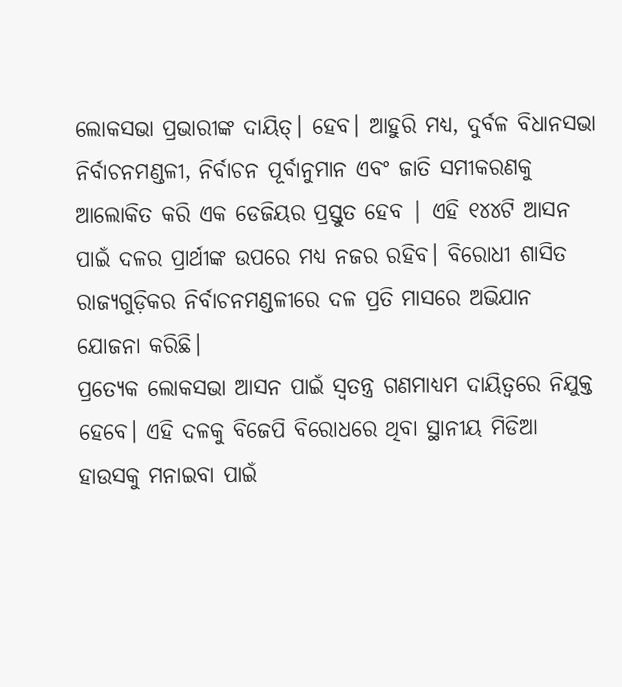ଲୋକସଭା ପ୍ରଭାରୀଙ୍କ ଦାୟିତ୍। ହେବ। ଆହୁରି ମଧ୍ୟ, ଦୁର୍ବଳ ବିଧାନସଭା ନିର୍ବାଚନମଣ୍ଡଳୀ, ନିର୍ବାଚନ ପୂର୍ବାନୁମାନ ଏବଂ ଜାତି ସମୀକରଣକୁ ଆଲୋକିତ କରି ଏକ ଡେଜିୟର ପ୍ରସ୍ତୁତ ହେବ | ଏହି ୧୪୪ଟି ଆସନ ପାଇଁ ଦଳର ପ୍ରାର୍ଥୀଙ୍କ ଉପରେ ମଧ୍ୟ ନଜର ରହିବ। ବିରୋଧୀ ଶାସିତ ରାଜ୍ୟଗୁଡ଼ିକର ନିର୍ବାଚନମଣ୍ଡଳୀରେ ଦଳ ପ୍ରତି ମାସରେ ଅଭିଯାନ ଯୋଜନା କରିଛି।
ପ୍ରତ୍ୟେକ ଲୋକସଭା ଆସନ ପାଇଁ ସ୍ୱତନ୍ତ୍ର ଗଣମାଧ୍ୟମ ଦାୟିତ୍ୱରେ ନିଯୁକ୍ତ ହେବେ। ଏହି ଦଳକୁ ବିଜେପି ବିରୋଧରେ ଥିବା ସ୍ଥାନୀୟ ମିଡିଆ ହାଉସକୁ ମନାଇବା ପାଇଁ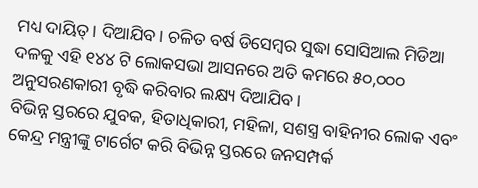ମଧ୍ୟ ଦାୟିତ୍। ଦିଆଯିବ। ଚଳିତ ବର୍ଷ ଡିସେମ୍ବର ସୁଦ୍ଧା ସୋସିଆଲ ମିଡିଆ ଦଳକୁ ଏହି ୧୪୪ ଟି ଲୋକସଭା ଆସନରେ ଅତି କମରେ ୫୦,୦୦୦ ଅନୁସରଣକାରୀ ବୃଦ୍ଧି କରିବାର ଲକ୍ଷ୍ୟ ଦିଆଯିବ।
ବିଭିନ୍ନ ସ୍ତରରେ ଯୁବକ, ହିତାଧିକାରୀ, ମହିଳା, ସଶସ୍ତ୍ର ବାହିନୀର ଲୋକ ଏବଂ କେନ୍ଦ୍ର ମନ୍ତ୍ରୀଙ୍କୁ ଟାର୍ଗେଟ କରି ବିଭିନ୍ନ ସ୍ତରରେ ଜନସମ୍ପର୍କ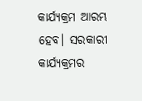କାର୍ଯ୍ୟକ୍ରମ ଆରମ୍ଭ ହେବ। ସରକାରୀ କାର୍ଯ୍ୟକ୍ରମର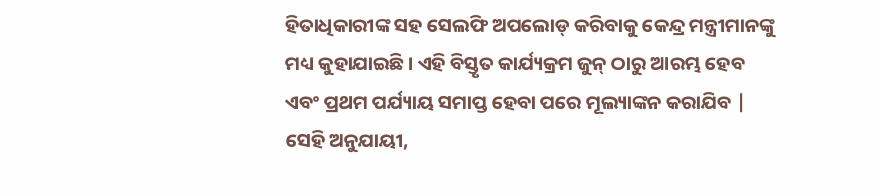ହିତାଧିକାରୀଙ୍କ ସହ ସେଲଫି ଅପଲୋଡ୍ କରିବାକୁ କେନ୍ଦ୍ର ମନ୍ତ୍ରୀମାନଙ୍କୁ ମଧ୍ୟ କୁହାଯାଇଛି। ଏହି ବିସ୍ତୃତ କାର୍ଯ୍ୟକ୍ରମ ଜୁନ୍ ଠାରୁ ଆରମ୍ଭ ହେବ ଏବଂ ପ୍ରଥମ ପର୍ଯ୍ୟାୟ ସମାପ୍ତ ହେବା ପରେ ମୂଲ୍ୟାଙ୍କନ କରାଯିବ | ସେହି ଅନୁଯାୟୀ,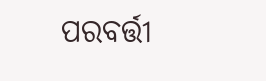ପରବର୍ତ୍ତୀ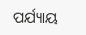ପର୍ଯ୍ୟାୟ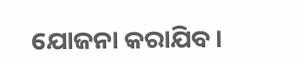ଯୋଜନା କରାଯିବ।